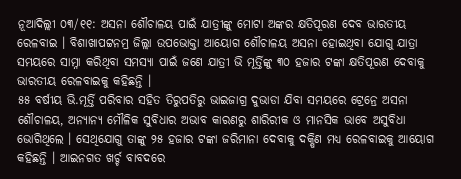ନୂଆଦିଲ୍ଲୀ ୦୩/୧୧: ଅସନା ଶୌଚାଳୟ ପାଇଁ ଯାତ୍ରୀଙ୍କୁ ମୋଟା ଅଙ୍କର କ୍ଷତିପୂରଣ ଦେବ ଭାରତୀୟ ରେଳବାଇ । ବିଶାଖାପଟ୍ଟନମ୍ର ଜିଲ୍ଲା ଉପଭୋକ୍ତା ଆୟୋଗ ଶୌଚାଳୟ ଅସନା ହୋଇଥିବା ଯୋଗୁ ଯାତ୍ରା ସମୟରେ ସାମ୍ନା କରିଥିବା ସମସ୍ୟା ପାଇଁ ଜଣେ ଯାତ୍ରୀ ଭି ମୂର୍ତ୍ତିଙ୍କୁ ୩୦ ହଜାର ଟଙ୍କା କ୍ଷତିପୂରଣ ଦେବାକୁ ଭାରତୀୟ ରେଳବାଇକୁ କହିଛନ୍ତି ।
୫୫ ବର୍ଷୀୟ ଭି.ମୂର୍ତ୍ତି ପରିବାର ସହିତ ତିରୁପତିରୁ ଭାଇଜାଗ୍ର ଦୁଭାଡା ଯିବା ସମୟରେ ଟ୍ରେନ୍ରେ ଅସନା ଶୌଚାଳୟ, ଅନ୍ୟାନ୍ୟ ମୌଳିକ ସୁବିଧାର ଅଭାବ କାରଣରୁ ଶାରିରୀକ ଓ ମାନସିକ ଭାବେ ଅସୁବିଧା ଭୋଗିଥିଲେ । ସେଥିଯୋଗୁ ତାଙ୍କୁ ୨୫ ହଜାର ଟଙ୍କା ଜରିମାନା ଦେବାକୁ ଦକ୍ଷିଣ ମଧ୍ୟ ରେଳବାଇକୁ ଆୟୋଗ କହିଛନ୍ତି । ଆଇନଗତ ଖର୍ଚ୍ଚ ବାବଦରେ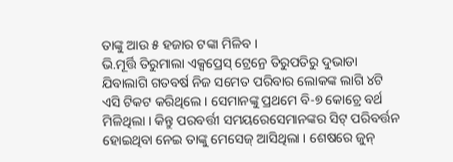ତାଙ୍କୁ ଆଉ ୫ ହଜାର ଟଙ୍କା ମିଳିବ ।
ଭି.ମୂର୍ତ୍ତି ତିରୁମାଲା ଏକ୍ସପ୍ରେସ୍ ଟ୍ରେନ୍ରେ ତିରୁପତିରୁ ଦୁଭାଡା ଯିବାଲାଗି ଗତବର୍ଷ ନିଜ ସମେତ ପରିବାର ଲୋକଙ୍କ ଲାଗି ୪ଟି ଏସି ଟିକଟ କରିଥିଲେ । ସେମାନଙ୍କୁ ପ୍ରଥମେ ବି-୭ କୋଚ୍ରେ ବର୍ଥ ମିଳିଥିଲା । କିନ୍ତୁ ପରବର୍ତ୍ତୀ ସମୟରେସେମାନଙ୍କର ସିଟ୍ ପରିବର୍ତ୍ତନ ହୋଇଥିବା ନେଇ ତାଙ୍କୁ ମେସେଜ୍ ଆସିଥିଲା । ଶେଷରେ ଜୁନ୍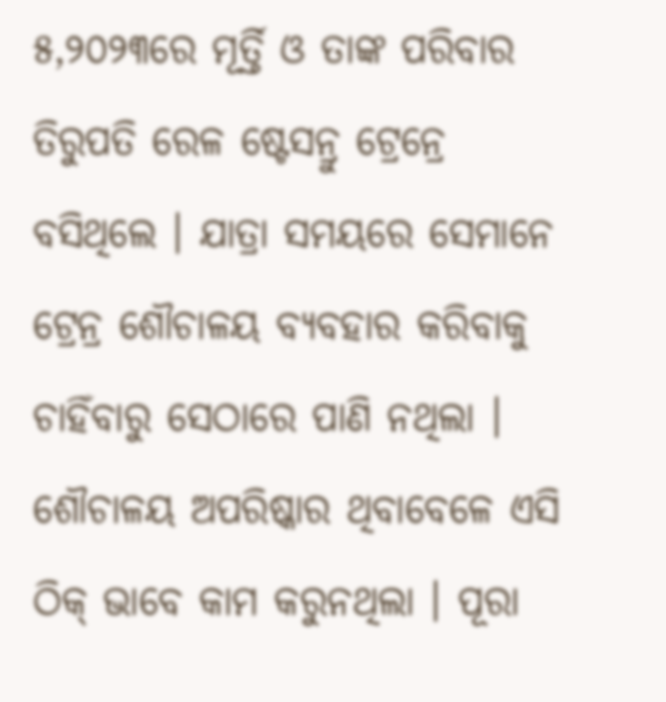୫,୨୦୨୩ରେ ମୂର୍ତ୍ତି ଓ ତାଙ୍କ ପରିବାର ତିରୁପତି ରେଳ ଷ୍ଟେସନ୍ରୁ ଟ୍ରେନ୍ରେ ବସିଥିଲେ । ଯାତ୍ରା ସମୟରେ ସେମାନେ ଟ୍ରେନ୍ର ଶୌଚାଳୟ ବ୍ୟବହାର କରିବାକୁ ଚାହିଁବାରୁ ସେଠାରେ ପାଣି ନଥିଲା । ଶୌଚାଳୟ ଅପରିଷ୍କାର ଥିବାବେଳେ ଏସି ଠିକ୍ ଭାବେ କାମ କରୁନଥିଲା । ପୂରା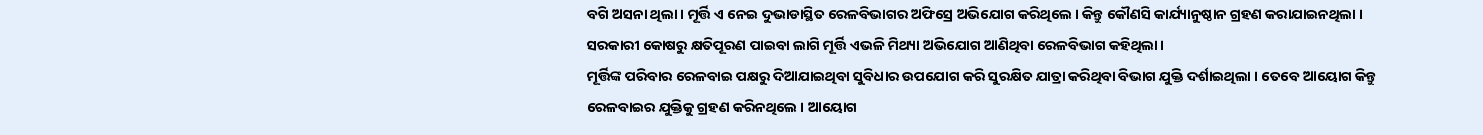ବଗି ଅସନା ଥିଲା । ମୂର୍ତ୍ତି ଏ ନେଇ ଦୁଭାଡାସ୍ଥିତ ରେଳବିଭାଗର ଅଫିସ୍ରେ ଅଭିଯୋଗ କରିଥିଲେ । କିନ୍ତୁ କୌଣସି କାର୍ଯ୍ୟାନୁଷ୍ଠାନ ଗ୍ରହଣ କରାଯାଇନଥିଲା । ସରକାରୀ କୋଷରୁ କ୍ଷତିପୂରଣ ପାଇବା ଲାଗି ମୂର୍ତ୍ତି ଏଭଳି ମିଥ୍ୟା ଅଭିଯୋଗ ଆଣିଥିବା ରେଳବିଭାଗ କହିଥିଲା ।
ମୂର୍ତ୍ତିଙ୍କ ପରିବାର ରେଳବାଇ ପକ୍ଷରୁ ଦିଆଯାଇଥିବା ସୁବିଧାର ଉପଯୋଗ କରି ସୁରକ୍ଷିତ ଯାତ୍ରା କରିଥିବା ବିଭାଗ ଯୁକ୍ତି ଦର୍ଶାଇଥିଲା । ତେବେ ଆୟୋଗ କିନ୍ତୁ ରେଳବାଇର ଯୁକ୍ତିକୁ ଗ୍ରହଣ କରିନଥିଲେ । ଆୟୋଗ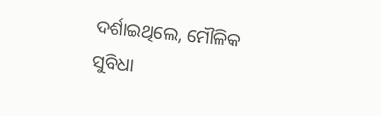ଦର୍ଶାଇଥିଲେ, ମୌଳିକ ସୁବିଧା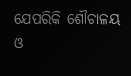ଯେପରିକି ଶୌଚାଳୟ ଓ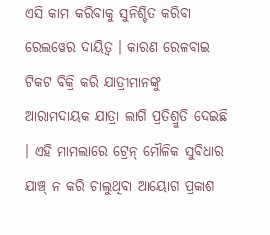ଏସି କାମ କରିବାକୁ ସୁନିଶ୍ଚିତ କରିବା ରେଲୱେର ଦାୟିତ୍ୱ । କାରଣ ରେଳବାଇ ଟିକଟ ବିକ୍ରି କରି ଯାତ୍ରୀମାନଙ୍କୁ ଆରାମଦାୟକ ଯାତ୍ରା ଲାଗି ପ୍ରତିଶ୍ରୁତି ଦେଇଛି । ଏହି ମାମଲାରେ ଟ୍ରେନ୍ ମୌଳିକ ସୁବିଧାର ଯାଞ୍ଚ୍ ନ କରି ଚାଲୁଥିବା ଆୟୋଗ ପ୍ରକାଶ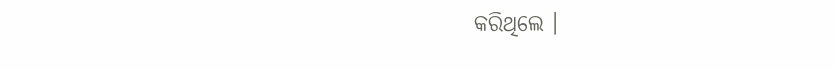କରିଥିଲେ ।